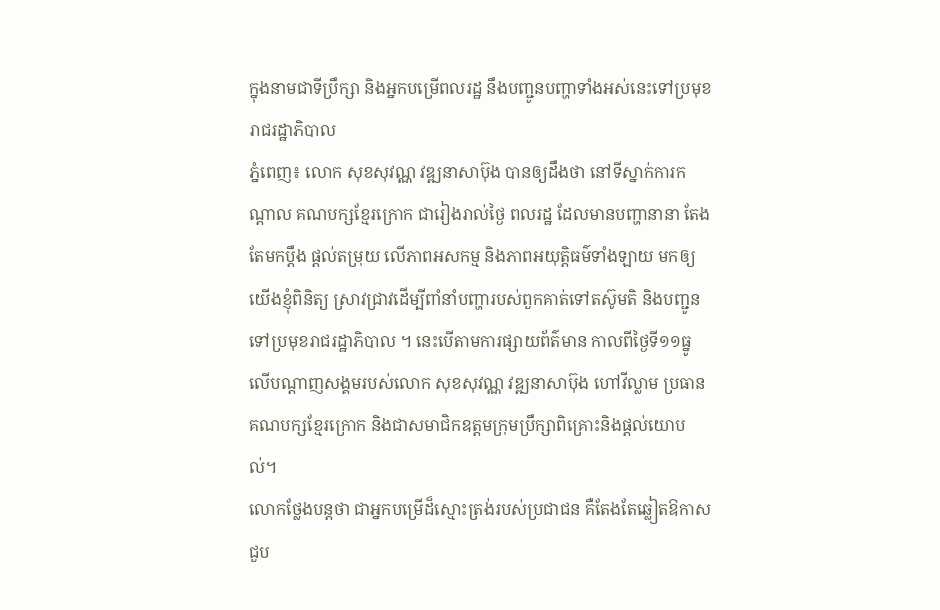ក្នុងនាមជាទីប្រឹក្សា និងអ្នកបម្រើពលរដ្ឋ នឹងបញ្ជូនបញ្ហាទាំងអស់នេះទៅប្រមុខរាជរដ្ឋាភិបាល
ភ្នំពេញ៖ លោក សុខសុវណ្ណ វឌ្ឍនាសាប៊ុង បានឲ្យដឹងថា នៅទីស្នាក់ការកណ្ដាល គណបក្សខ្មែរក្រោក ជារៀងរាល់ថ្ងៃ ពលរដ្ឋ ដែលមានបញ្ហានានា តែងតែមកប្ដឹង ផ្ដល់តម្រុយ លើភាពអសកម្ម និងភាពអយុត្តិធម៌ទាំងឡាយ មកឲ្យយើងខ្ញុំពិនិត្យ ស្រាវជ្រាវដើម្បីពាំនាំបញ្ហារបស់ពួកគាត់ទៅតស៊ូមតិ និងបញ្ជូនទៅប្រមុខរាជរដ្ឋាភិបាល ។ នេះបើតាមការផ្សាយព័ត៌មាន កាលពីថ្ងៃទី១១ធ្នូ លើបណ្តាញសង្គមរបស់លោក សុខសុវណ្ណ វឌ្ឍនាសាប៊ុង ហៅវីល្លាម ប្រធានគណបក្សខ្មែរក្រោក និងជាសមាជិកឧត្តមក្រុមប្រឹក្សាពិគ្រោះនិងផ្តល់យោបល់។
លោកថ្លែងបន្តថា ជាអ្នកបម្រើដ៏ស្មោះត្រង់របស់ប្រជាជន គឺតែងតែឆ្លៀតឱកាសជួប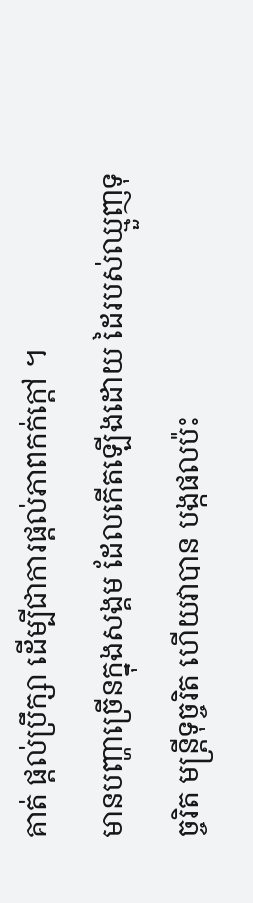គាត់ ផ្ដល់ប្រឹក្សា ដើម្បីជាការផ្ដល់ភាពកក់ក្ដៅ ។
មានបញ្ហាច្រើនក្នុងសង្គម ដែលកើតឡើងដោយ ដៃរបស់ឈ្មួញទុច្ចរិត មន្ត្រីទុច្ចរិត ហើយវាបាន បង្កផលប៉ះ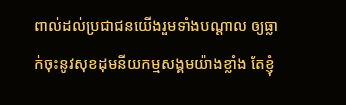ពាល់ដល់ប្រជាជនយើងរួមទាំងបណ្ដាល ឲ្យធ្លាក់ចុះនូវសុខដុមនីយកម្មសង្គមយ៉ាងខ្លាំង តែខ្ញុំ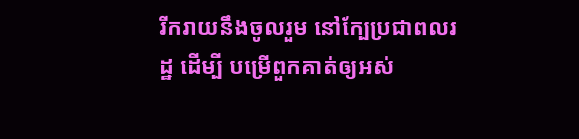រីករាយនឹងចូលរួម នៅក្បែប្រជាពលរដ្ឋ ដើម្បី បម្រើពួកគាត់ឲ្យអស់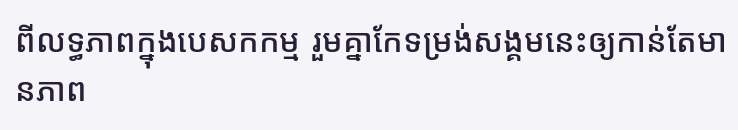ពីលទ្ធភាពក្នុងបេសកកម្ម រួមគ្នាកែទម្រង់សង្គមនេះឲ្យកាន់តែមានភាព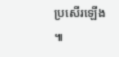ប្រសើរឡើង ៕